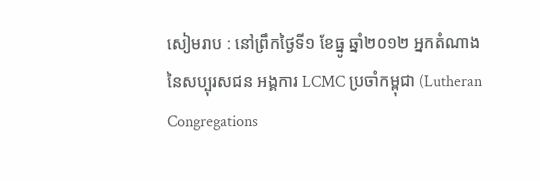សៀមរាប : នៅព្រឹកថ្ងៃទី១ ខែធ្នូ ឆ្នាំ២០១២ អ្នកតំណាង នៃសប្បុរសជន អង្គការ LCMC ប្រចាំកម្ពុជា (Lutheran Congregations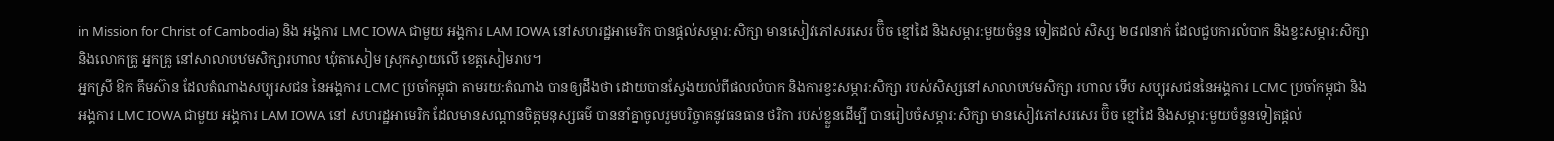in Mission for Christ of Cambodia) និង អង្គការ LMC IOWA ជាមួយ អង្គការ LAM IOWA នៅសហរដ្ឋអាមេរិក បានផ្ដល់សម្ភារ:សិក្សា មានសៀវភៅសរសេរ ប៊ិច ខ្មៅដៃ និងសម្ភារ:មួយចំនួន ទៀតដល់ សិស្ស ២៨៧នាក់ ដែលជួបការលំបាក និងខ្វះសម្ភារ:សិក្សា និងលោកគ្រូ អ្នកគ្រូ នៅសាលាបឋមសិក្សារហាល ឃុំតាសៀម ស្រុកស្វាយលើ ខេត្តសៀមរាប។
អ្នកស្រី ឱក គឹមស៊ាន ដែលតំណាងសប្បុរសជន នៃអង្គការ LCMC ប្រចាំកម្ពុជា តាមរយ:តំណាង បានឲ្យដឹងថា ដោយបានស្វែងយល់ពីផលលំបាក និងការខ្វះសម្ភារ:សិក្សា របស់សិស្សនៅសាលាបឋមសិក្សា រហាល ទើប សប្បុរសជននៃអង្គការ LCMC ប្រចាំកម្ពុជា និង អង្គការ LMC IOWA ជាមួយ អង្គការ LAM IOWA នៅ សហរដ្ឋអាមេរិក ដែលមានសណ្ដានចិត្តមនុស្សធម៌ បាននាំគ្នាចូលរួមបរិច្ចាគនូវធនធាន ថរិកា របស់ខ្លួនដើម្បី បានរៀបចំសម្ភារ:សិក្សា មានសៀវភៅសរសេរ ប៊ិច ខ្មៅដៃ និងសម្ភារ:មួយចំនួនទៀតផ្ដល់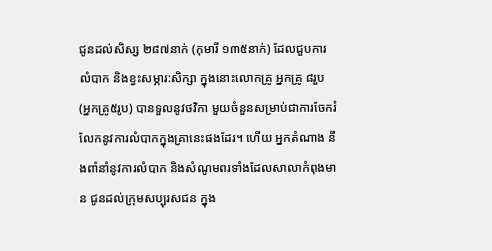ជូនដល់សិស្ស ២៨៧នាក់ (កុមារី ១៣៥នាក់) ដែលជួបការលំបាក និងខ្វះសម្ភារ:សិក្សា ក្នុងនោះលោកគ្រូ អ្នកគ្រូ ៨រួប (អ្នកគ្រូ៥រូប) បានទួលនូវថវិកា មួយចំនួនសម្រាប់ជាការចែករំលែកនូវការលំបាកក្នុងគ្រានេះផងដែរ។ ហើយ អ្នកតំណាង នឹងពាំនាំនូវការលំបាក និងសំណូមពរទាំងដែលសាលាកំពុងមាន ជូនដល់ក្រុមសប្បុរសជន ក្នុង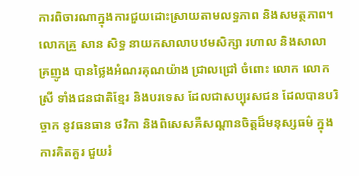ការពិចារណាក្នុងការជួយដោះស្រាយតាមលទ្ធភាព និងសមត្ថភាព។
លោកគ្រួ សាន សិទ្ធ នាយកសាលាបឋមសិក្សា រហាល និងសាលាគ្រញូង បានថ្លៃងអំណរគុណយ៉ាង ជ្រាលជ្រៅ ចំពោះ លោក លោកស្រី ទាំងជនជាតិខ្មែរ និងបរទេស ដែលជាសប្បុរសជន ដែលបានបរិច្ចាក នូវធនធាន ថវិកា និងពិសេសគឺសណ្ដានចិត្តដ៏មនុស្សធម៌ ក្នុងការគិតគួរ ជួយរំ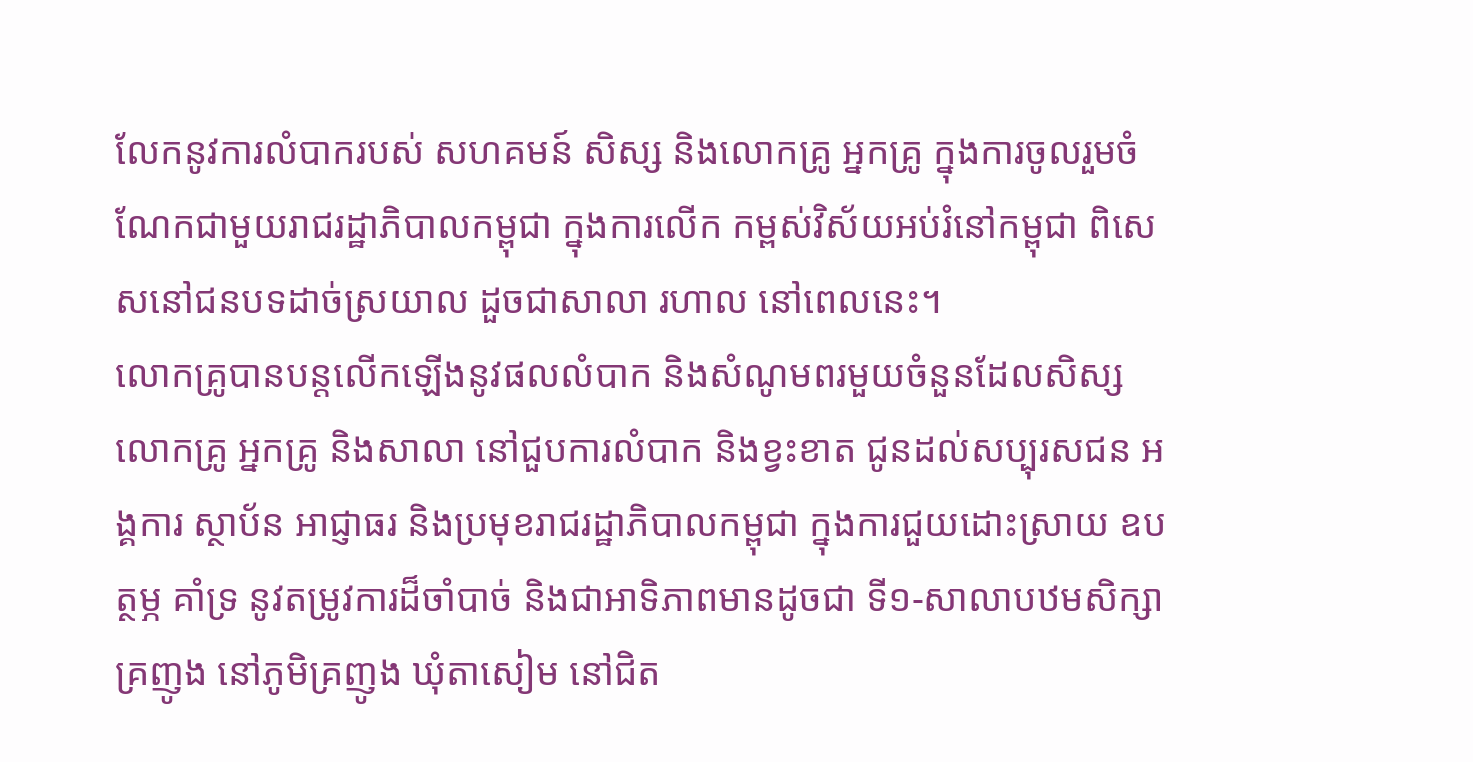លែកនូវការលំបាករបស់ សហគមន៍ សិស្ស និងលោកគ្រូ អ្នកគ្រូ ក្នុងការចូលរួមចំណែកជាមួយរាជរដ្ឋាភិបាលកម្ពុជា ក្នុងការលើក កម្ពស់វិស័យអប់រំនៅកម្ពុជា ពិសេសនៅជនបទដាច់ស្រយាល ដួចជាសាលា រហាល នៅពេលនេះ។
លោកគ្រូបានបន្ដលើកឡើងនូវផលលំបាក និងសំណូមពរមួយចំនួនដែលសិស្ស លោកគ្រូ អ្នកគ្រូ និងសាលា នៅជួបការលំបាក និងខ្វះខាត ជូនដល់សប្បុរសជន អង្គការ ស្ថាប័ន អាជ្ញាធរ និងប្រមុខរាជរដ្ឋាភិបាលកម្ពុជា ក្នុងការជួយដោះស្រាយ ឧបត្ថម្ភ គាំទ្រ នូវតម្រូវការដ៏ចាំបាច់ និងជាអាទិភាពមានដូចជា ទី១-សាលាបឋមសិក្សា គ្រញូង នៅភូមិគ្រញូង ឃុំតាសៀម នៅជិត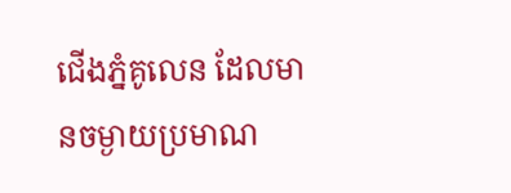ជើងភ្នំគូលេន ដែលមានចម្ងាយប្រមាណ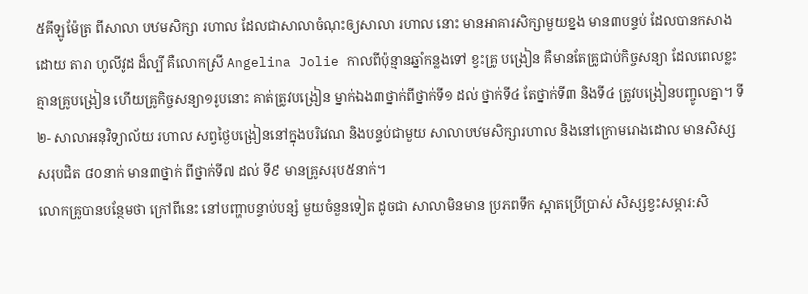៥គីឡូម៉ែត្រ ពីសាលា បឋមសិក្សា រហាល ដែលជាសាលាចំណុះឲ្យសាលា រហាល នោះ មានអាគារសិក្សាមួយខ្នង មាន៣បន្ទប់ ដែលបានកសាងដោយ តារា ហូលីវូដ ដ៏ល្បី គឺលោកស្រី Angelina Jolie កាលពីប៉ុន្មានឆ្នាំកន្លងទៅ ខ្វះគ្រូ បង្រៀន គឺមានតែគ្រូជាប់កិច្ចសន្យា ដែលពេលខ្លះគ្មានគ្រូបង្រៀន ហើយគ្រូកិច្ចសន្យា១រូបនោះ គាត់ត្រូវបង្រៀន ម្នាក់ឯង៣ថ្នាក់ពីថ្នាក់ទី១ ដល់ ថ្នាក់ទី៤ តែថ្នាក់ទី៣ និងទី៤ ត្រូវបង្រៀនបញ្ចូលគ្នា។ ទី២- សាលាអនុវិទ្យាល័យ រហាល សព្វថ្ងៃបង្រៀននៅក្នុងបរិវេណ និងបន្ទប់ជាមួយ សាលាបឋមសិក្សារហាល និងនៅក្រោមរោងដោល មានសិស្សសរុបជិត ៨០នាក់ មាន៣ថ្នាក់ ពីថ្នាក់ទី៧ ដល់ ទី៩ មានគ្រូសរុប៥នាក់។
លោកគ្រូបានបន្ថែមថា ក្រៅពីនេះ នៅបញ្ហាបន្ទាប់បន្សំ មួយចំនួនទៀត ដូចជា សាលាមិនមាន ប្រភពទឹក ស្អាតប្រើប្រាស់ សិស្សខ្វះសម្ភារ:សិ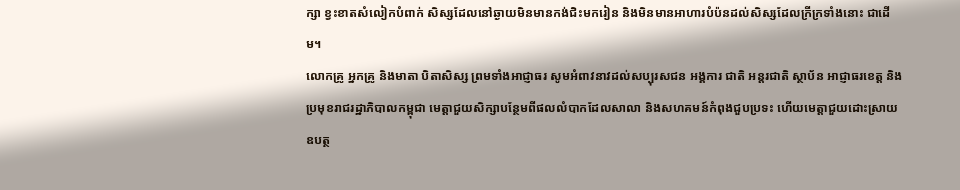ក្សា ខ្វះខាតសំលៀកបំពាក់ សិស្សដែលនៅឆ្ងាយមិនមានកង់ជិះមករៀន និងមិនមានអាហារបំប៉នដល់សិស្សដែលក្រីក្រទាំងនោះ ជាដើម។
លោកគ្រូ អ្នកគ្រូ និងមាតា បិតាសិស្ស ព្រមទាំងអាជ្ញាធរ សូមអំពាវនាវដល់សប្បុរសជន អង្គការ ជាតិ អន្ដរជាតិ ស្ថាប័ន អាជ្ញាធរខេត្ត និងប្រមុខរាជរដ្ឋាភិបាលកម្ពុជា មេត្ដាជួយសិក្សាបន្ថែមពីផលលំបាកដែលសាលា និងសហគមន៍កំពុងជួបប្រទះ ហើយមេត្ដាជួយដោះស្រាយ ឧបត្ថ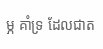ម្ភ គាំទ្រ ដែលជាត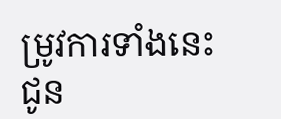ម្រូវការទាំងនេះ ជូន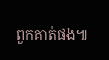ពួកគាត់ផង៕